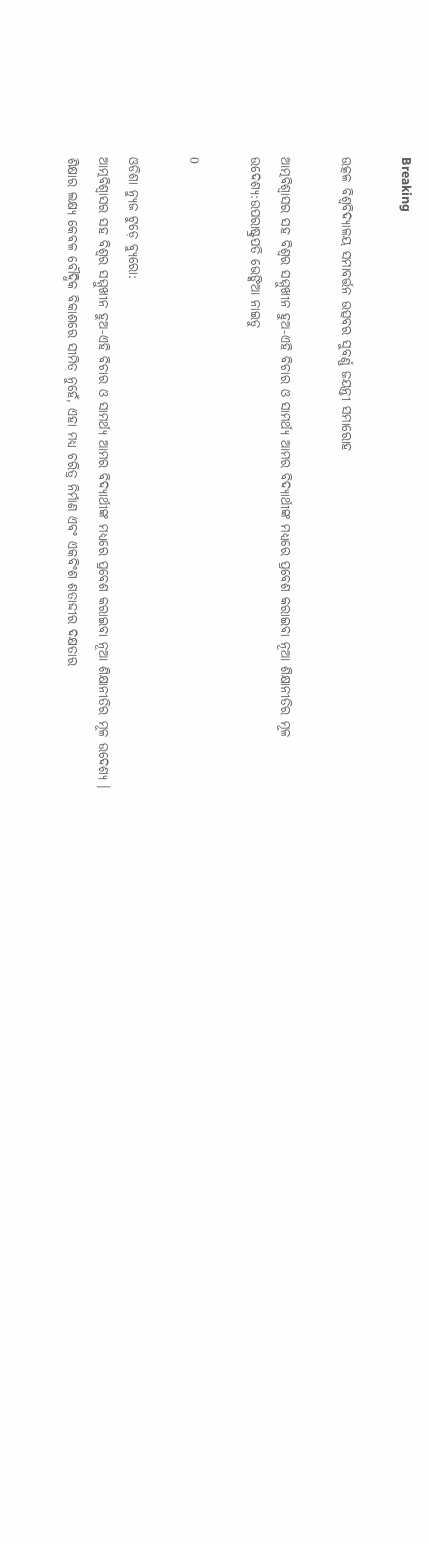Breaking

ଉତ୍କଳ ବିଶ୍ୱବିଦ୍ୟାଳୟ ସମାବର୍ତ୍ତନ ଉତ୍ସବର ସୁବର୍ଣ୍ଣ ଜୟନ୍ତୀ ସମାରୋହ

ଆତ୍ମବିଶ୍ୱାସର ସହ ବିଶ୍ୱର ସମ୍ମୁଖୀନ ହୁଅ-ଏହି ବିଚାର ଓ ସାମର୍ଥ୍ୟ ଆମର ବିଦ୍ୟାର୍ଥୀଙ୍କ ମଧ୍ୟରେ ପ୍ରବେଶ କରାଇବା ନୂଆ ଶିକ୍ଷାନୀତିର ମୂଳ ଉଦେଶ୍ୟ:ଉପରାଷ୍ଟ୍ରପତି ଭେଙ୍କିଆ ନାଇଡୁ

0

ଓଡିଶା ନ୍ୟୁଜ ଟୁଡ଼େ ବ୍ୟୁରୋ:
ଆତ୍ମବିଶ୍ୱାସର ସହ ବିଶ୍ୱର ସମ୍ମୁଖୀନ ହୁଅ-ଏହି ବିଚାର ଓ ସାମର୍ଥ୍ୟ ଆମର ବିଦ୍ୟାର୍ଥୀଙ୍କ ମଧ୍ୟରେ ପ୍ରବେଶ କରାଇବା ନୂଆ ଶିକ୍ଷାନୀତିର ମୂଳ ଉଦେଶ୍ୟ । ଶିକ୍ଷାର ଲକ୍ଷ୍ୟ କେବଳ ବୌଦ୍ଧିକ ବିକାଶରେ ସୀମିତ ନୁହେଁ, ଏହା ମଧ୍ୟ ଚରିତ୍ର ନିର୍ମାଣ ଏବଂ ଏକବିଂଶ ଶତାଦ୍ଦୀର ଦକ୍ଷତାର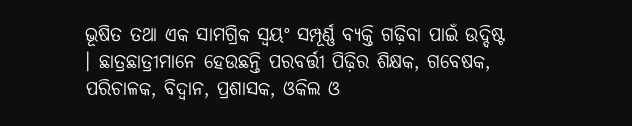ଭୂଷିତ ତଥା ଏକ ସାମଗ୍ରିକ ସ୍ୱୟଂ ସମ୍ପୂର୍ଣ୍ଣ ବ୍ୟକ୍ତି ଗଢ଼ିବା ପାଇଁ ଉଦ୍ଦିଷ୍ଟ । ଛାତ୍ରଛାତ୍ରୀମାନେ ହେଉଛନ୍ତି ପରବର୍ତ୍ତୀ ପିଢ଼ିର ଶିକ୍ଷକ, ଗବେଷକ, ପରିଚାଳକ, ବିଦ୍ୱାନ, ପ୍ରଶାସକ, ଓକିଲ ଓ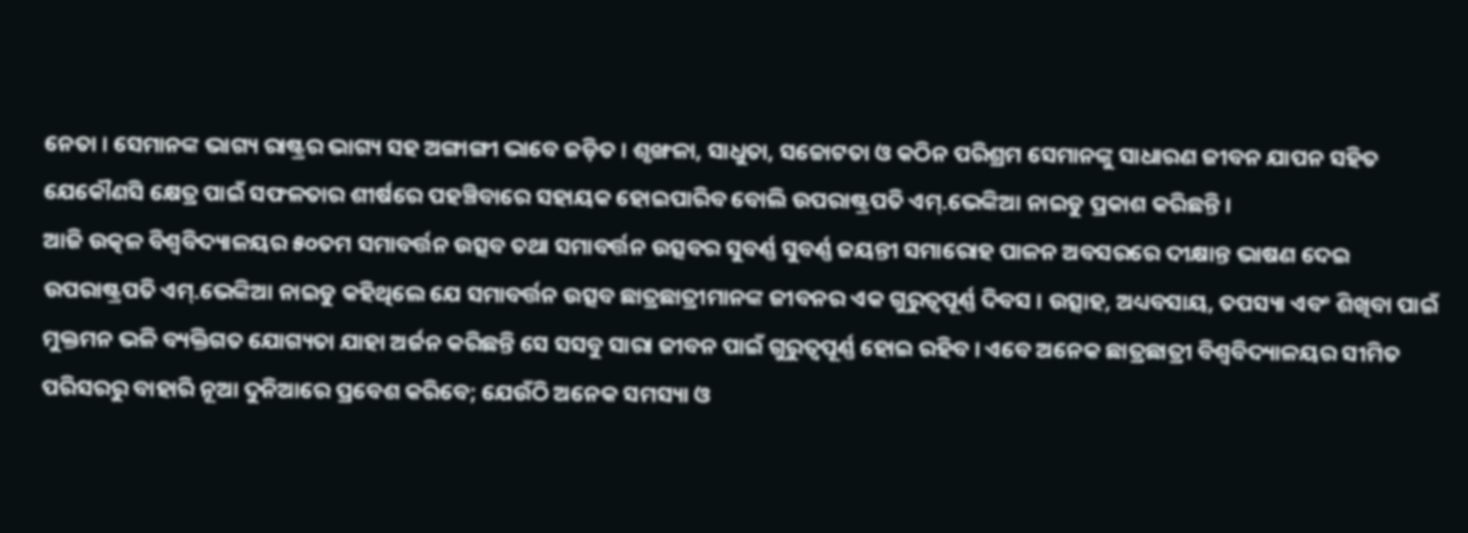ନେତା । ସେମାନଙ୍କ ଭାଗ୍ୟ ରାଷ୍ଟ୍ରର ଭାଗ୍ୟ ସହ ଅଙ୍ଗାଙ୍ଗୀ ଭାବେ ଜଡ଼ିତ । ଶୃଙ୍ଖଳା, ସାଧୁତା, ସଚ୍ଚୋଟତା ଓ କଠିନ ପରିଶ୍ରମ ସେମାନଙ୍କୁ ସାଧାରଣ ଜୀବନ ଯାପନ ସହିତ ଯେକୌଣସି କ୍ଷେତ୍ର ପାଇଁ ସଫଳତାର ଶୀର୍ଷରେ ପହଞ୍ଚିବାରେ ସହାୟକ ହୋଇପାରିବ ବୋଲି ଉପରାଷ୍ଟ୍ରପତି ଏମ୍‍.ଭେଙ୍କିଆ ନାଇଡୁ ପ୍ରକାଶ କରିଛନ୍ତି ।
ଆଜି ଉତ୍କଳ ବିଶ୍ୱବିଦ୍ୟାଳୟର ୫୦ତମ ସମାବର୍ତ୍ତନ ଉତ୍ସବ ତଥା ସମାବର୍ତ୍ତନ ଉତ୍ସବର ସୁବର୍ଣ୍ଣ ସୁବର୍ଣ୍ଣ ଜୟନ୍ତୀ ସମାରୋହ ପାଳନ ଅବସରରେ ଦୀକ୍ଷାନ୍ତ ଭାଷଣ ଦେଇ ଉପରାଷ୍ଟ୍ରପତି ଏମ୍‍.ଭେଙ୍କିଆ ନାଇଡୁ କହିଥିଲେ ଯେ ସମାବର୍ତ୍ତନ ଉତ୍ସବ ଛାତ୍ରଛାତ୍ରୀମାନଙ୍କ ଜୀବନର ଏକ ଗୁରୁତ୍ୱପୂର୍ଣ୍ଣ ଦିବସ । ଉତ୍ସାହ, ଅଧ୍ୟବସାୟ, ତପସ୍ୟା ଏବଂ ଶିଖିବା ପାଇଁ ମୁକ୍ତମନ ଭଳି ବ୍ୟକ୍ତିଗତ ଯୋଗ୍ୟତା ଯାହା ଅର୍ଜନ କରିଛନ୍ତି ସେ ସସବୁ ସାରା ଜୀବନ ପାଇଁ ଗୁରୁତ୍ୱପୂର୍ଣ୍ଣ ହୋଇ ରହିବ । ଏବେ ଅନେକ ଛାତ୍ରଛାତ୍ରୀ ବିଶ୍ୱବିଦ୍ୟାଳୟର ସୀମିତ ପରିସରରୁ ବାହାରି ନୂଆ ଦୁନିଆରେ ପ୍ରବେଶ କରିବେ; ଯେଉଁଠି ଅନେକ ସମସ୍ୟା ଓ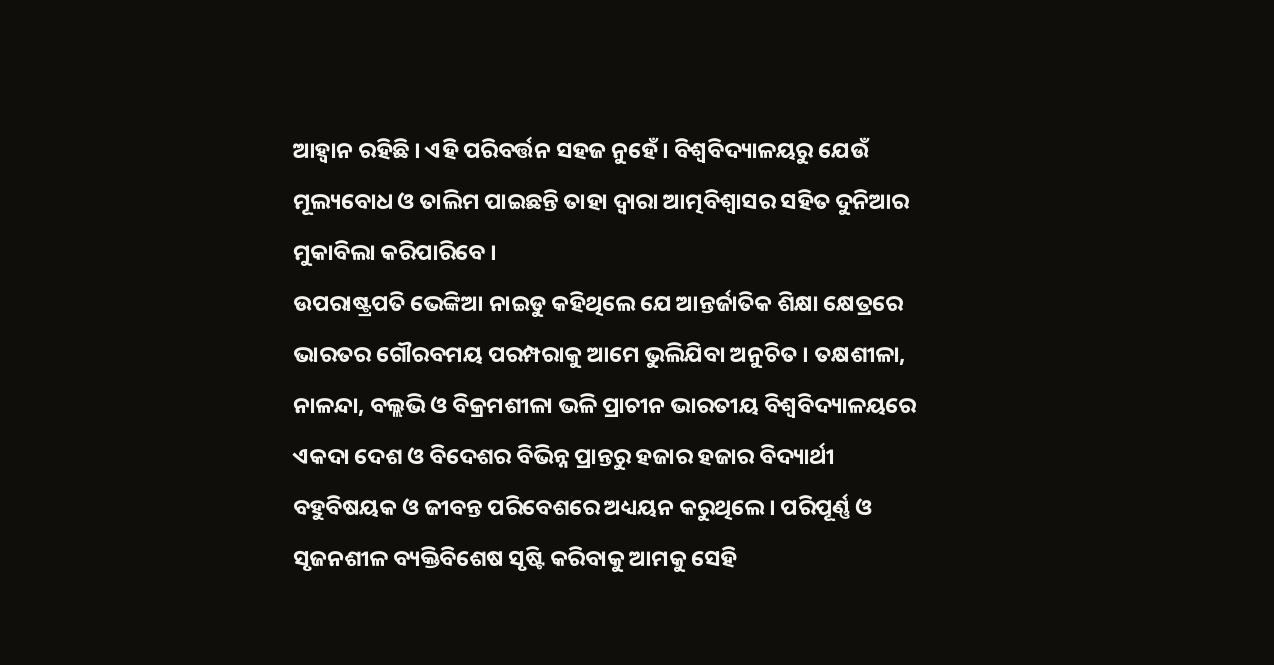ଆହ୍ୱାନ ରହିଛି । ଏହି ପରିବର୍ତ୍ତନ ସହଜ ନୁହେଁ । ବିଶ୍ୱବିଦ୍ୟାଳୟରୁ ଯେଉଁ ମୂଲ୍ୟବୋଧ ଓ ତାଲିମ ପାଇଛନ୍ତି ତାହା ଦ୍ୱାରା ଆତ୍ମବିଶ୍ୱାସର ସହିତ ଦୁନିଆର ମୁକାବିଲା କରିପାରିବେ ।
ଉପରାଷ୍ଟ୍ରପତି ଭେଙ୍କିଆ ନାଇଡୁ କହିଥିଲେ ଯେ ଆନ୍ତର୍ଜାତିକ ଶିକ୍ଷା କ୍ଷେତ୍ରରେ ଭାରତର ଗୌରବମୟ ପରମ୍ପରାକୁ ଆମେ ଭୁଲିଯିବା ଅନୁଚିତ । ତକ୍ଷଶୀଳା, ନାଳନ୍ଦା, ବଲ୍ଲଭି ଓ ବିକ୍ରମଶୀଳା ଭଳି ପ୍ରାଚୀନ ଭାରତୀୟ ବିଶ୍ୱବିଦ୍ୟାଳୟରେ ଏକଦା ଦେଶ ଓ ବିଦେଶର ବିଭିନ୍ନ ପ୍ରାନ୍ତରୁ ହଜାର ହଜାର ବିଦ୍ୟାର୍ଥୀ ବହୁବିଷୟକ ଓ ଜୀବନ୍ତ ପରିବେଶରେ ଅଧ୍ୟୟନ କରୁଥିଲେ । ପରିପୂର୍ଣ୍ଣ ଓ ସୃଜନଶୀଳ ବ୍ୟକ୍ତିବିଶେଷ ସୃଷ୍ଟି କରିବାକୁ ଆମକୁ ସେହି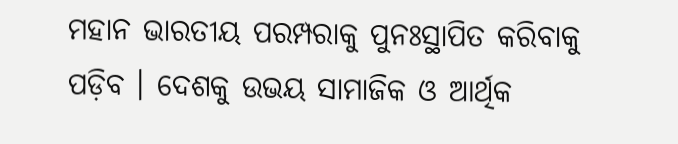ମହାନ ଭାରତୀୟ ପରମ୍ପରାକୁ ପୁନଃସ୍ଥାପିତ କରିବାକୁ ପଡ଼ିବ । ଦେଶକୁ ଉଭୟ ସାମାଜିକ ଓ ଆର୍ଥିକ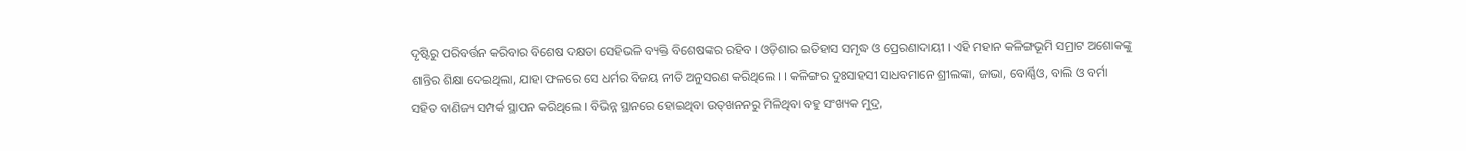ଦୃଷ୍ଟିରୁ ପରିବର୍ତ୍ତନ କରିବାର ବିଶେଷ ଦକ୍ଷତା ସେହିଭଳି ବ୍ୟକ୍ତି ବିଶେଷଙ୍କର ରହିବ । ଓଡ଼ିଶାର ଇତିହାସ ସମୃଦ୍ଧ ଓ ପ୍ରେରଣାଦାୟୀ । ଏହି ମହାନ କଳିଙ୍ଗଭୂମି ସମ୍ରାଟ ଅଶୋକଙ୍କୁ ଶାନ୍ତିର ଶିକ୍ଷା ଦେଇଥିଲା, ଯାହା ଫଳରେ ସେ ଧର୍ମର ବିଜୟ ନୀତି ଅନୁସରଣ କରିଥିଲେ । । କଳିଙ୍ଗର ଦୁଃସାହସୀ ସାଧବମାନେ ଶ୍ରୀଲଙ୍କା, ଜାଭା, ବୋର୍ଣ୍ଣିଓ, ବାଲି ଓ ବର୍ମା ସହିତ ବାଣିଜ୍ୟ ସମ୍ପର୍କ ସ୍ଥାପନ କରିଥିଲେ । ବିଭିନ୍ନ ସ୍ଥାନରେ ହୋଇଥିବା ଉତ୍‍ଖନନରୁ ମିଳିଥିବା ବହୁ ସଂଖ୍ୟକ ମୁଦ୍ର,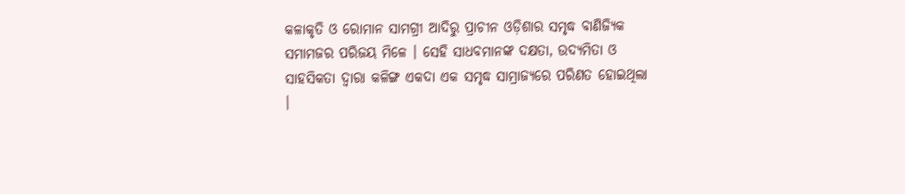କଳାକୃତି ଓ ରୋମାନ ସାମଗ୍ରୀ ଆଦିରୁ ପ୍ରାଚୀନ ଓଡ଼ିଶାର ସମୃଦ୍ଧ ବାଣିଜ୍ୟିକ ସମାମଜର ପରିଜୟ ମିଳେ । ସେହି ସାଧବମାନଙ୍କ ଦକ୍ଷତା, ଉଦ୍ୟମିତା ଓ ସାହସିକତା ଦ୍ୱାରା କଳିଙ୍ଗ ଏକଦା ଏକ ସମୃଦ୍ଧ ସାମ୍ରାଜ୍ୟରେ ପରିଣତ ହୋଇଥିଲା ।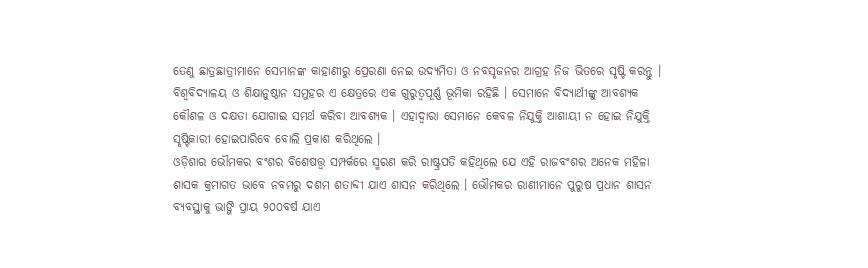ତେଣୁ ଛାତ୍ରଛାତ୍ରୀମାନେ ସେମାନଙ୍କ କାହାଣୀରୁ ପ୍ରେରଣା ନେଇ ଉଦ୍ୟମିତା ଓ ନବସୃଜନର ଆଗ୍ରହ ନିଜ ଭିତରେ ସୃଷ୍ଟି କରନ୍ତୁ । ବିଶ୍ୱବିଦ୍ୟାଳୟ ଓ ଶିକ୍ଷାନୁଷ୍ଠାନ ସମୁହର ଏ କ୍ଷେତ୍ରରେ ଏକ ଗୁରୁତ୍ୱପୂର୍ଣ୍ଣ ଭୂମିକା ରହିଛି । ସେମାନେ ବିଦ୍ୟାର୍ଥୀଙ୍କୁ ଆବଶ୍ୟକ କୌଶଳ ଓ ଦକ୍ଷତା ଯୋଗାଇ ସମର୍ଥ କରିବା ଆବଶ୍ୟକ । ଏହାଦ୍ୱାରା ସେମାନେ କେବଳ ନିଯୁକ୍ତି ଆଶାୟୀ ନ ହୋଇ ନିଯୁକ୍ତି ସୃଷ୍ଟିକାରୀ ହୋଇପାରିବେ ବୋଲି ପ୍ରକାଶ କରିଥିଲେ ।
ଓଡ଼ିଶାର ଭୌମକର ବଂଶର ବିଶେଷତ୍ତ୍ୱ ସମ୍ପର୍କରେ ସ୍ମରଣ କରି ରାଷ୍ଟ୍ରପତି କହିଥିଲେ ଯେ ଏହି ରାଜବଂଶର ଅନେକ ମହିଳା ଶାସକ କ୍ରମାଗତ ଭାବେ ନବମରୁ ଦଶମ ଶତାବ୍ଦୀ ଯାଏ ଶାସନ କରିଥିଲେ । ଭୌମକର ରାଣୀମାନେ ପୁରୁଷ ପ୍ରଧାନ ଶାସନ ବ୍ୟବସ୍ଥାକୁ ଭାଙ୍ଗି ପ୍ରାୟ ୨୦୦ବର୍ଷ ଯାଏ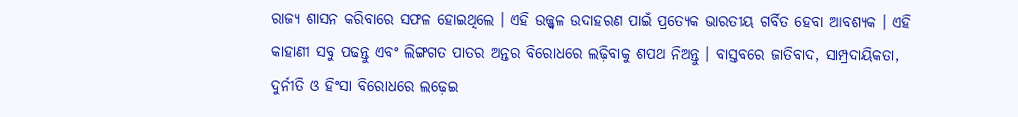ରାଜ୍ୟ ଶାସନ କରିବାରେ ସଫଳ ହୋଇଥିଲେ । ଏହି ଉଜ୍ଜ୍ୱଳ ଉଦାହରଣ ପାଇଁ ପ୍ରତ୍ୟେକ ଭାରତୀୟ ଗର୍ବିତ ହେବା ଆବଶ୍ୟକ । ଏହି କାହାଣୀ ସବୁ ପଢନ୍ତୁ ଏବଂ ଲିଙ୍ଗଗତ ପାତର ଅନ୍ତର ବିରୋଧରେ ଲଢ଼ିବାକୁ ଶପଥ ନିଅନ୍ତୁ । ବାସ୍ତବରେ ଜାତିବାଦ, ସାମ୍ପ୍ରଦାୟିକତା, ଦୁର୍ନୀତି ଓ ହିଂସା ବିରୋଧରେ ଲଢ଼େଇ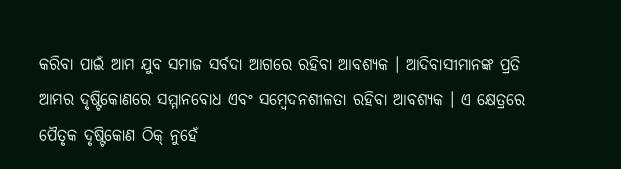କରିବା ପାଇଁ ଆମ ଯୁବ ସମାଜ ସର୍ବଦା ଆଗରେ ରହିବା ଆବଶ୍ୟକ । ଆଦିବାସୀମାନଙ୍କ ପ୍ରତି ଆମର ଦୃଷ୍ଟିକୋଣରେ ସମ୍ମାନବୋଧ ଏବଂ ସମ୍ବେଦନଶୀଳତା ରହିବା ଆବଶ୍ୟକ । ଏ କ୍ଷେତ୍ରରେ ପୈତୃକ ଦୃଷ୍ଟିକୋଣ ଠିକ୍‍ ନୁହେଁ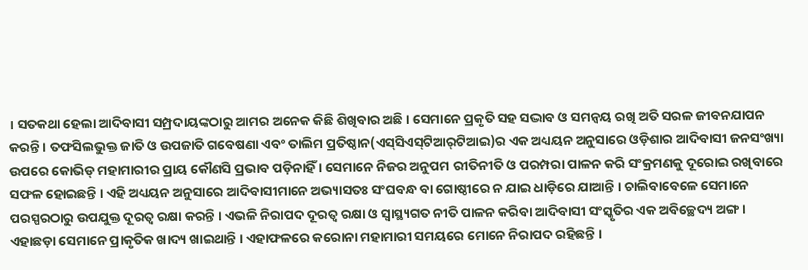। ସତକଥା ହେଲା ଆଦିବାସୀ ସମ୍ପ୍ରଦାୟଙ୍କଠାରୁ ଆମର ଅନେକ କିଛି ଶିଖିବାର ଅଛି । ସେମାନେ ପ୍ରକୃତି ସହ ସଦ୍ଭାବ ଓ ସମନ୍ୱୟ ରଖି ଅତି ସରଳ ଜୀବନଯାପନ କରନ୍ତି । ତଫସିଲଭୁକ୍ତ ଜାତି ଓ ଉପଜାତି ଗବେଷଣା ଏବଂ ତାଲିମ ପ୍ରତିଷ୍ଠାନ(ଏସ୍‍ସିଏସ୍‍ଟିଆର୍‍ଟିଆଇ)ର ଏକ ଅଧ୍ୟୟନ ଅନୁସାରେ ଓଡ଼ିଶାର ଆଦିବାସୀ ଜନସଂଖ୍ୟା ଉପରେ କୋଭିଡ୍‍ ମହାମାରୀର ପ୍ରାୟ କୌଣସି ପ୍ରଭାବ ପଡ଼ିନାହିଁ । ସେମାନେ ନିଜର ଅନୁପମ ରୀତିନୀତି ଓ ପରମ୍ପରା ପାଳନ କରି ସଂକ୍ରମଣକୁ ଦୂରୋଇ ରଖିବାରେ ସଫଳ ହୋଇଛନ୍ତି । ଏହି ଅଧ୍ୟୟନ ଅନୁସାରେ ଆଦିବାସୀମାନେ ଅଭ୍ୟାସତଃ ସଂଘବନ୍ଧ ବା ଗୋଷ୍ଠୀରେ ନ ଯାଇ ଧାଡ଼ିରେ ଯାଆନ୍ତି । ଚାଲିବାବେଳେ ସେମାନେ ପରସ୍ପରଠାରୁ ଉପଯୁକ୍ତ ଦୂରତ୍ୱ ରକ୍ଷା କରନ୍ତି । ଏଭଳି ନିରାପଦ ଦୂରତ୍ୱ ରକ୍ଷା ଓ ସ୍ୱାସ୍ଥ୍ୟଗତ ନୀତି ପାଳନ କରିବା ଆଦିବାସୀ ସଂସ୍କୃତିର ଏକ ଅବିଚ୍ଛେଦ୍ୟ ଅଙ୍ଗ । ଏହାଛଡ଼ା ସେମାନେ ପ୍ରାକୃତିକ ଖାଦ୍ୟ ଖାଇଥାନ୍ତି । ଏହାଫଳରେ କରୋନା ମହାମାରୀ ସମୟରେ ମୋନେ ନିରାପଦ ରହିଛନ୍ତି ।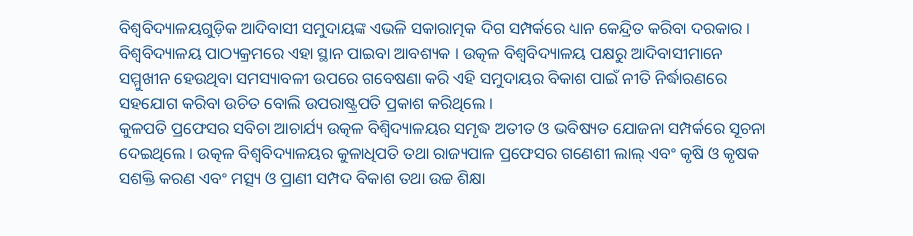ବିଶ୍ୱବିଦ୍ୟାଳୟଗୁଡ଼ିକ ଆଦିବାସୀ ସମୁଦାୟଙ୍କ ଏଭଳି ସକାରାତ୍ମକ ଦିଗ ସମ୍ପର୍କରେ ଧ୍ୟାନ କେନ୍ଦ୍ରିତ କରିବା ଦରକାର । ବିଶ୍ୱବିଦ୍ୟାଳୟ ପାଠ୍ୟକ୍ରମରେ ଏହା ସ୍ଥାନ ପାଇବା ଆବଶ୍ୟକ । ଉତ୍କଳ ବିଶ୍ୱବିଦ୍ୟାଳୟ ପକ୍ଷରୁ ଆଦିବାସୀମାନେ ସମ୍ମୁଖୀନ ହେଉଥିବା ସମସ୍ୟାବଳୀ ଉପରେ ଗବେଷଣା କରି ଏହି ସମୁଦାୟର ବିକାଶ ପାଇଁ ନୀତି ନିର୍ଦ୍ଧାରଣରେ ସହଯୋଗ କରିବା ଉଚିତ ବୋଲି ଉପରାଷ୍ଟ୍ରପତି ପ୍ରକାଶ କରିଥିଲେ ।
କୁଳପତି ପ୍ରଫେସର ସବିଚା ଆଚାର୍ଯ୍ୟ ଉତ୍କଳ ବିଶ୍ୱିଦ୍ୟାଳୟର ସମୃଦ୍ଧ ଅତୀତ ଓ ଭବିଷ୍ୟତ ଯୋଜନା ସମ୍ପର୍କରେ ସୂଚନା ଦେଇଥିଲେ । ଉତ୍କଳ ବିଶ୍ୱବିଦ୍ୟାଳୟର କୁଳାଧିପତି ତଥା ରାଜ୍ୟପାଳ ପ୍ରଫେସର ଗଣେଶୀ ଲାଲ୍‍ ଏବଂ କୃଷି ଓ କୃଷକ ସଶକ୍ତି କରଣ ଏବଂ ମତ୍ସ୍ୟ ଓ ପ୍ରାଣୀ ସମ୍ପଦ ବିକାଶ ତଥା ଉଚ୍ଚ ଶିକ୍ଷା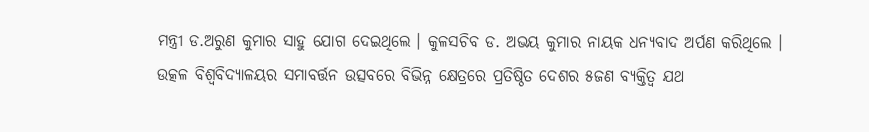ମନ୍ତ୍ରୀ ଡ.ଅରୁଣ କୁମାର ସାହୁ ଯୋଗ ଦେଇଥିଲେ । କୁଳସଚିବ ଡ. ଅଭୟ କୁମାର ନାୟକ ଧନ୍ୟବାଦ ଅର୍ପଣ କରିଥିଲେ ।
ଉତ୍କଳ ବିଶ୍ୱବିଦ୍ୟାଳୟର ସମାବର୍ତ୍ତନ ଉତ୍ସବରେ ବିଭିନ୍ନ କ୍ଷେତ୍ରରେ ପ୍ରତିଷ୍ଠିତ ଦେଶର ୫ଜଣ ବ୍ୟକ୍ତିତ୍ୱ ଯଥ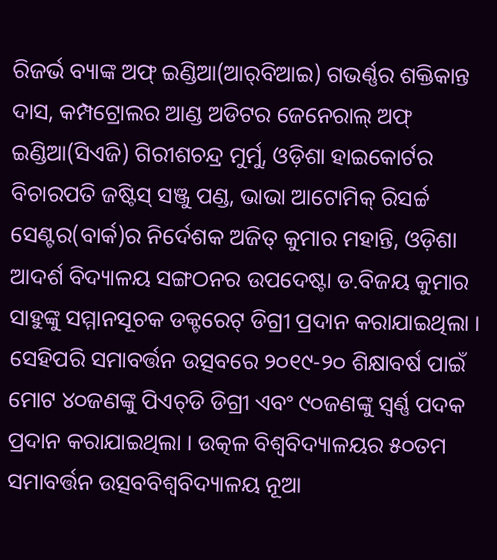ରିଜର୍ଭ ବ୍ୟାଙ୍କ ଅଫ୍‍ ଇଣ୍ଡିଆ(ଆର୍‍ବିଆଇ) ଗଭର୍ଣ୍ଣର ଶକ୍ତିକାନ୍ତ ଦାସ, କମ୍ପଟ୍ରୋଲର ଆଣ୍ଡ ଅଡିଟର ଜେନେରାଲ୍‍ ଅଫ୍‍ ଇଣ୍ଡିଆ(ସିଏଜି) ଗିରୀଶଚନ୍ଦ୍ର ମୁର୍ମୁ, ଓଡ଼ିଶା ହାଇକୋର୍ଟର ବିଚାରପତି ଜଷ୍ଟିସ୍‍ ସଞ୍ଜୁ ପଣ୍ଡ, ଭାଭା ଆଟୋମିକ୍‍ ରିସର୍ଚ୍ଚ ସେଣ୍ଟର(ବାର୍କ)ର ନିର୍ଦେଶକ ଅଜିତ୍‍ କୁମାର ମହାନ୍ତି, ଓଡ଼ିଶା ଆଦର୍ଶ ବିଦ୍ୟାଳୟ ସଙ୍ଗଠନର ଉପଦେଷ୍ଟା ଡ.ବିଜୟ କୁମାର ସାହୁଙ୍କୁ ସମ୍ମାନସୂଚକ ଡକ୍ଟରେଟ୍‍ ଡିଗ୍ରୀ ପ୍ରଦାନ କରାଯାଇଥିଲା । ସେହିପରି ସମାବର୍ତ୍ତନ ଉତ୍ସବରେ ୨୦୧୯-୨୦ ଶିକ୍ଷାବର୍ଷ ପାଇଁ ମୋଟ ୪୦ଜଣଙ୍କୁ ପିଏଚ୍‍ଡି ଡିଗ୍ରୀ ଏବଂ ୯୦ଜଣଙ୍କୁ ସ୍ୱର୍ଣ୍ଣ ପଦକ ପ୍ରଦାନ କରାଯାଇଥିଲା । ଉତ୍କଳ ବିଶ୍ୱବିଦ୍ୟାଳୟର ୫୦ତମ ସମାବର୍ତ୍ତନ ଉତ୍ସବବିଶ୍ୱବିଦ୍ୟାଳୟ ନୂଆ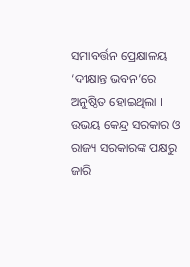ସମାବର୍ତ୍ତନ ପ୍ରେକ୍ଷାଳୟ ‘ଦୀକ୍ଷାନ୍ତ ଭବନ’ରେ ଅନୁଷ୍ଠିତ ହୋଇଥିଲା । ଉଭୟ କେନ୍ଦ୍ର ସରକାର ଓ ରାଜ୍ୟ ସରକାରଙ୍କ ପକ୍ଷରୁ ଜାରି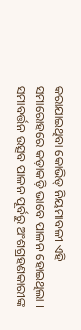କରାଯାଇଥିବା କୋଭିଡ୍‍ ନିୟମାବଳୀ ଏହି ସମାରୋହରେ କଡ଼ାକଡ଼ି ଭାବେ ପାଳନ ହୋଇଥିଲା । ସମାବର୍ତ୍ତନ ଉତ୍ସବ ପାଳନ ପୂର୍ବରୁ ଅଂଶଗ୍ରହଣକାରୀଙ୍କ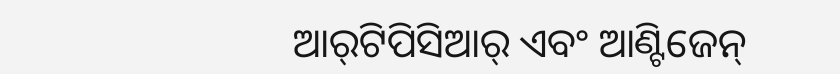ଆର୍‍ଟିପିସିଆର୍‍ ଏବଂ ଆଣ୍ଟିଜେନ୍‍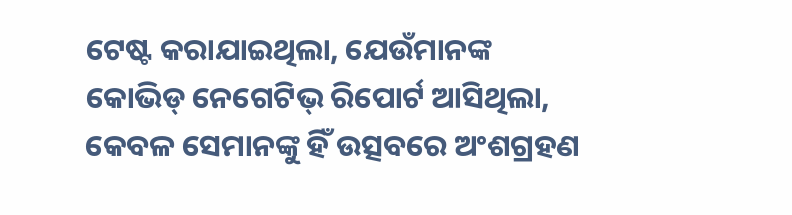ଟେଷ୍ଟ କରାଯାଇଥିଲା, ଯେଉଁମାନଙ୍କ କୋଭିଡ୍‍ ନେଗେଟିଭ୍‍ ରିପୋର୍ଟ ଆସିଥିଲା, କେବଳ ସେମାନଙ୍କୁ ହିଁ ଉତ୍ସବରେ ଅଂଶଗ୍ରହଣ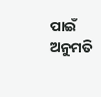ପାଇଁ ଅନୁମତି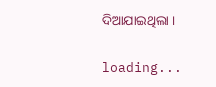ଦିଆଯାଇଥିଲା ।

loading...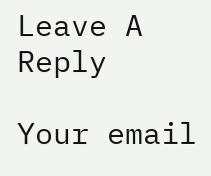Leave A Reply

Your email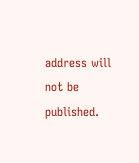address will not be published.